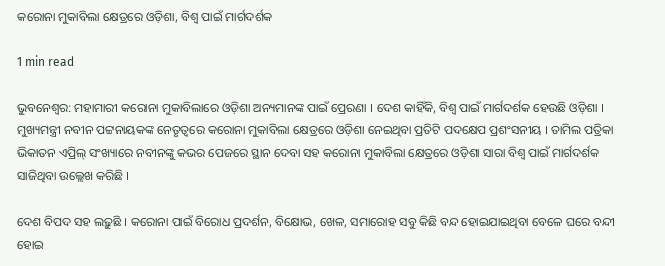କରୋନା ମୁକାବିଲା କ୍ଷେତ୍ରରେ ଓଡ଼ିଶା, ବିଶ୍ୱ ପାଇଁ ମାର୍ଗଦର୍ଶକ

1 min read

ଭୁବନେଶ୍ୱର: ମହାମାରୀ କରୋନା ମୁକାବିଲାରେ ଓଡ଼ିଶା ଅନ୍ୟମାନଙ୍କ ପାଇଁ ପ୍ରେରଣା । ଦେଶ କାହିଁକି, ବିଶ୍ୱ ପାଇଁ ମାର୍ଗଦର୍ଶକ ହେଉଛି ଓଡ଼ିଶା । ମୁଖ୍ୟମନ୍ତ୍ରୀ ନବୀନ ପଟ୍ଟନାୟକଙ୍କ ନେତୃତ୍ୱରେ କରୋନା ମୁକାବିଲା କ୍ଷେତ୍ରରେ ଓଡ଼ିଶା ନେଇଥିବା ପ୍ରତିଟି ପଦକ୍ଷେପ ପ୍ରଶଂସନୀୟ । ତାମିଲ ପତ୍ରିକା ଭିକାତନ ଏପ୍ରିଲ୍ ସଂଖ୍ୟାରେ ନବୀନଙ୍କୁ କଭର ପେଜରେ ସ୍ଥାନ ଦେବା ସହ କରୋନା ମୁକାବିଲା କ୍ଷେତ୍ରରେ ଓଡ଼ିଶା ସାରା ବିଶ୍ୱ ପାଇଁ ମାର୍ଗଦର୍ଶକ ସାଜିଥିବା ଉଲ୍ଲେଖ କରିଛି ।

ଦେଶ ବିପଦ ସହ ଲଢ଼ୁଛି । କରୋନା ପାଇଁ ବିରୋଧ ପ୍ରଦର୍ଶନ, ବିକ୍ଷୋଭ, ଖେଳ, ସମାରୋହ ସବୁ କିଛି ବନ୍ଦ ହୋଇଯାଇଥିବା ବେଳେ ଘରେ ବନ୍ଦୀ ହୋଇ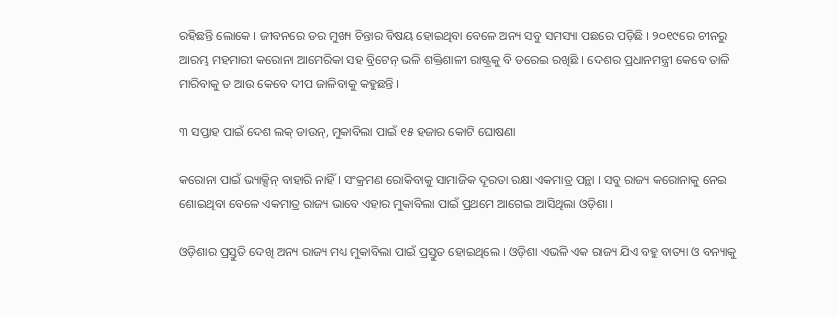ରହିଛନ୍ତି ଲୋକେ । ଜୀବନରେ ଡର ମୁଖ୍ୟ ଚିନ୍ତାର ବିଷୟ ହୋଇଥିବା ବେଳେ ଅନ୍ୟ ସବୁ ସମସ୍ୟା ପଛରେ ପଡ଼ିଛି । ୨୦୧୯ରେ ଚୀନରୁ ଆରମ୍ଭ ମହମାରୀ କରୋନା ଆମେରିକା ସହ ବ୍ରିଟେନ୍ ଭଳି ଶକ୍ତିଶାଳୀ ରାଷ୍ଟ୍ରକୁ ବି ଡରେଇ ରଖିଛି । ଦେଶର ପ୍ରଧାନମନ୍ତ୍ରୀ କେବେ ତାଳି ମାରିବାକୁ ତ ଆଉ କେବେ ଦୀପ ଜାଳିବାକୁ କହୁଛନ୍ତି ।

୩ ସପ୍ତାହ ପାଇଁ ଦେଶ ଲକ୍ ଡାଉନ୍, ମୁକାବିଲା ପାଇଁ ୧୫ ହଜାର କୋଟି ଘୋଷଣା

କରୋନା ପାଇଁ ଭ୍ୟାକ୍ସିନ୍ ବାହାରି ନାହିଁ । ସଂକ୍ରମଣ ରୋକିବାକୁ ସାମାଜିକ ଦୂରତା ରକ୍ଷା ଏକମାତ୍ର ପନ୍ଥା । ସବୁ ରାଜ୍ୟ କରୋନାକୁ ନେଇ ଶୋଇଥିବା ବେଳେ ଏକମାତ୍ର ରାଜ୍ୟ ଭାବେ ଏହାର ମୁକାବିଲା ପାଇଁ ପ୍ରଥମେ ଆଗେଇ ଆସିଥିଲା ଓଡ଼ିଶା ।

ଓଡ଼ିଶାର ପ୍ରସ୍ତୁତି ଦେଖି ଅନ୍ୟ ରାଜ୍ୟ ମଧ୍ୟ ମୁକାବିଲା ପାଇଁ ପ୍ରସ୍ତୁତ ହୋଇଥିଲେ । ଓଡ଼ିଶା ଏଭଳି ଏକ ରାଜ୍ୟ ଯିଏ ବହୁ ବାତ୍ୟା ଓ ବନ୍ୟାକୁ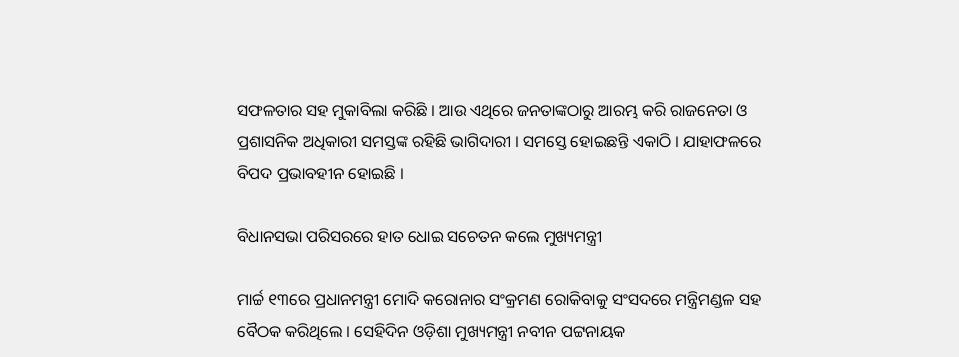ସଫଳତାର ସହ ମୁକାବିଲା କରିଛି । ଆଉ ଏଥିରେ ଜନତାଙ୍କଠାରୁ ଆରମ୍ଭ କରି ରାଜନେତା ଓ ପ୍ରଶାସନିକ ଅଧିକାରୀ ସମସ୍ତଙ୍କ ରହିଛି ଭାଗିଦାରୀ । ସମସ୍ତେ ହୋଇଛନ୍ତି ଏକାଠି । ଯାହାଫଳରେ ବିପଦ ପ୍ରଭାବହୀନ ହୋଇଛି ।

ବିଧାନସଭା ପରିସରରେ ହାତ ଧୋଇ ସଚେତନ କଲେ ମୁଖ୍ୟମନ୍ତ୍ରୀ

ମାର୍ଚ୍ଚ ୧୩ରେ ପ୍ରଧାନମନ୍ତ୍ରୀ ମୋଦି କରୋନାର ସଂକ୍ରମଣ ରୋକିବାକୁ ସଂସଦରେ ମନ୍ତ୍ରିମଣ୍ଡଳ ସହ ବୈଠକ କରିଥିଲେ । ସେହିଦିନ ଓଡ଼ିଶା ମୁଖ୍ୟମନ୍ତ୍ରୀ ନବୀନ ପଟ୍ଟନାୟକ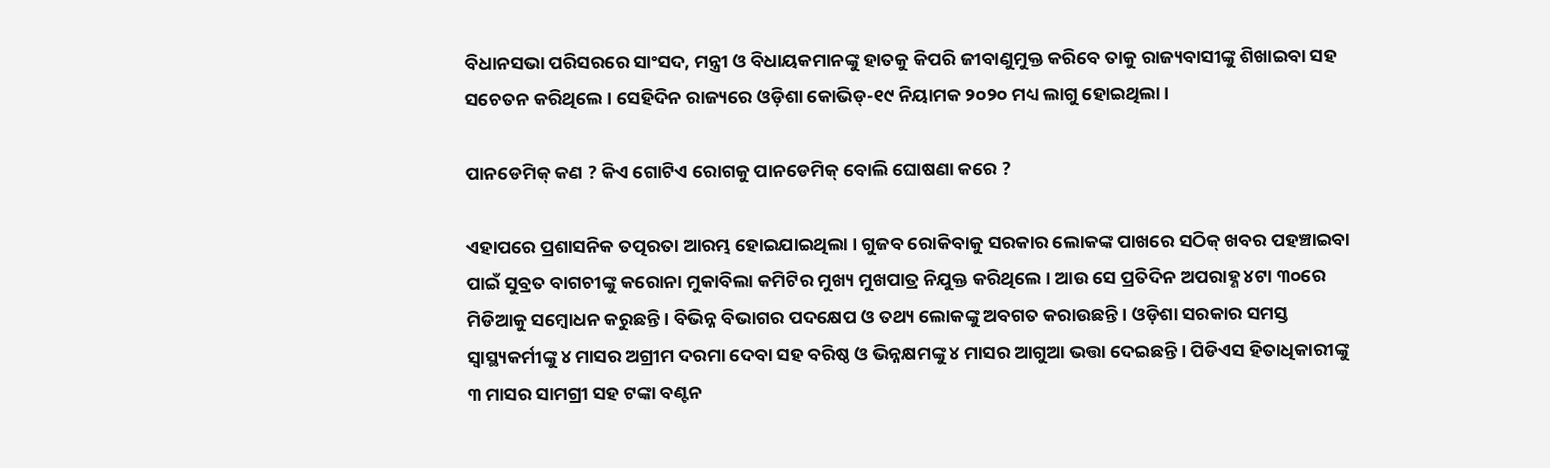ବିଧାନସଭା ପରିସରରେ ସାଂସଦ, ମନ୍ତ୍ରୀ ଓ ବିଧାୟକମାନଙ୍କୁ ହାତକୁ କିପରି ଜୀବାଣୁମୁକ୍ତ କରିବେ ତାକୁ ରାଜ୍ୟବାସୀଙ୍କୁ ଶିଖାଇବା ସହ ସଚେତନ କରିଥିଲେ । ସେହିଦିନ ରାଜ୍ୟରେ ଓଡ଼ିଶା କୋଭିଡ୍-୧୯ ନିୟାମକ ୨୦୨୦ ମଧ୍ୟ ଲାଗୁ ହୋଇଥିଲା ।

ପାନଡେମିକ୍ କଣ ? କିଏ ଗୋଟିଏ ରୋଗକୁ ପାନଡେମିକ୍ ବୋଲି ଘୋଷଣା କରେ ?

ଏହାପରେ ପ୍ରଶାସନିକ ତତ୍ପରତା ଆରମ୍ଭ ହୋଇଯାଇଥିଲା । ଗୁଜବ ରୋକିବାକୁ ସରକାର ଲୋକଙ୍କ ପାଖରେ ସଠିକ୍ ଖବର ପହଞ୍ଚାଇବା ପାଇଁ ସୁବ୍ରତ ବାଗଚୀଙ୍କୁ କରୋନା ମୁକାବିଲା କମିଟିର ମୁଖ୍ୟ ମୁଖପାତ୍ର ନିଯୁକ୍ତ କରିଥିଲେ । ଆଉ ସେ ପ୍ରତିଦିନ ଅପରାହ୍ଣ ୪ଟା ୩୦ରେ ମିଡିଆକୁ ସମ୍ବୋଧନ କରୁଛନ୍ତି । ବିଭିନ୍ନ ବିଭାଗର ପଦକ୍ଷେପ ଓ ତଥ୍ୟ ଲୋକଙ୍କୁ ଅବଗତ କରାଉଛନ୍ତି । ଓଡ଼ିଶା ସରକାର ସମସ୍ତ ସ୍ୱାସ୍ଥ୍ୟକର୍ମୀଙ୍କୁ ୪ ମାସର ଅଗ୍ରୀମ ଦରମା ଦେବା ସହ ବରିଷ୍ଠ ଓ ଭିନ୍ନକ୍ଷମଙ୍କୁ ୪ ମାସର ଆଗୁଆ ଭତ୍ତା ଦେଇଛନ୍ତି । ପିଡିଏସ ହିତାଧିକାରୀଙ୍କୁ ୩ ମାସର ସାମଗ୍ରୀ ସହ ଟଙ୍କା ବଣ୍ଟନ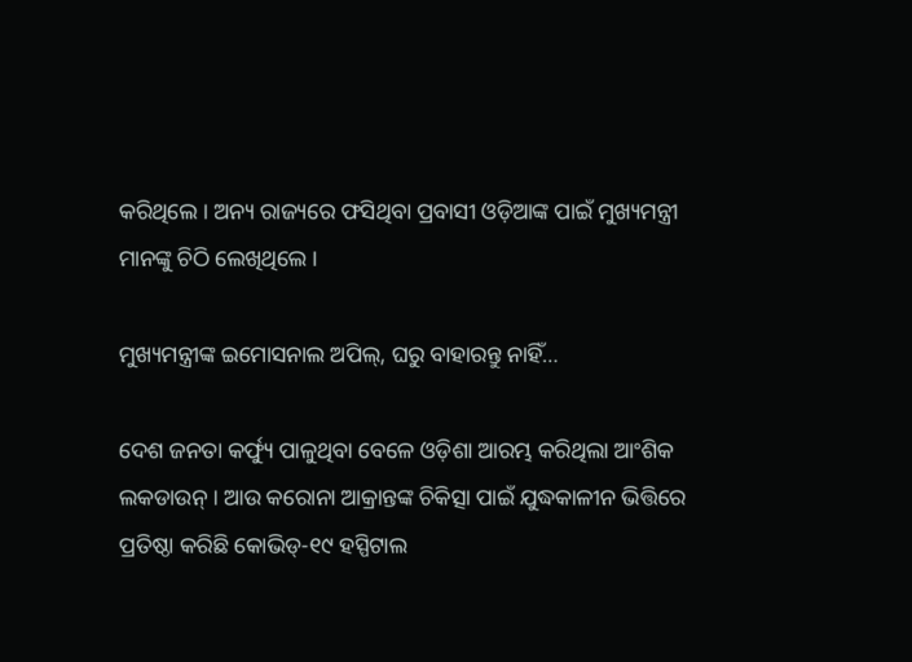କରିଥିଲେ । ଅନ୍ୟ ରାଜ୍ୟରେ ଫସିଥିବା ପ୍ରବାସୀ ଓଡ଼ିଆଙ୍କ ପାଇଁ ମୁଖ୍ୟମନ୍ତ୍ରୀ ମାନଙ୍କୁ ଚିଠି ଲେଖିଥିଲେ ।

ମୁଖ୍ୟମନ୍ତ୍ରୀଙ୍କ ଇମୋସନାଲ ଅପିଲ୍, ଘରୁ ବାହାରନ୍ତୁ ନାହିଁ…

ଦେଶ ଜନତା କର୍ଫ୍ୟୁ ପାଳୁଥିବା ବେଳେ ଓଡ଼ିଶା ଆରମ୍ଭ କରିଥିଲା ଆଂଶିକ ଲକଡାଉନ୍ । ଆଉ କରୋନା ଆକ୍ରାନ୍ତଙ୍କ ଚିକିତ୍ସା ପାଇଁ ଯୁଦ୍ଧକାଳୀନ ଭିତ୍ତିରେ ପ୍ରତିଷ୍ଠା କରିଛି କୋଭିଡ୍-୧୯ ହସ୍ପିଟାଲ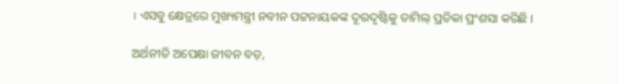। ଏସବୁ କ୍ଷେତ୍ରରେ ମୁଖ୍ୟମନ୍ତ୍ରୀ ନବୀନ ପଟ୍ଟନାୟକଙ୍କ ଦୂରଦୃଷ୍ଟିକୁ ତାମିଲ୍ ପ୍ରତିକା ପ୍ରଂଶସା କରିଛି ।

ଅର୍ଥନୀତି ଅପେକ୍ଷା ଜୀବନ ବଡ଼,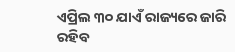ଏପ୍ରିଲ ୩୦ ଯାଏଁ ରାଜ୍ୟରେ ଜାରି ରହିବ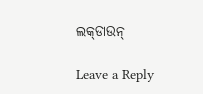ଲକ୍‌ଡାଉନ୍

Leave a Reply